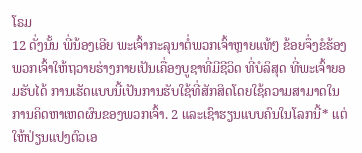ໂຣມ
12 ດັ່ງນັ້ນ ພີ່ນ້ອງເອີຍ ພະເຈົ້າກະລຸນາຕໍ່ພວກເຈົ້າຫຼາຍແທ້ໆ ຂ້ອຍຈຶ່ງຂໍຮ້ອງພວກເຈົ້າໃຫ້ຖວາຍຮ່າງກາຍເປັນເຄື່ອງບູຊາທີ່ມີຊີວິດ ທີ່ບໍລິສຸດ ທີ່ພະເຈົ້າຍອມຮັບໄດ້ ການເຮັດແບບນີ້ເປັນການຮັບໃຊ້ທີ່ສັກສິດໂດຍໃຊ້ຄວາມສາມາດໃນການຄິດຫາເຫດຜົນຂອງພວກເຈົ້າ. 2 ແລະເຊົາຮຽນແບບຄົນໃນໂລກນີ້* ແຕ່ໃຫ້ປ່ຽນແປງຕົວເອ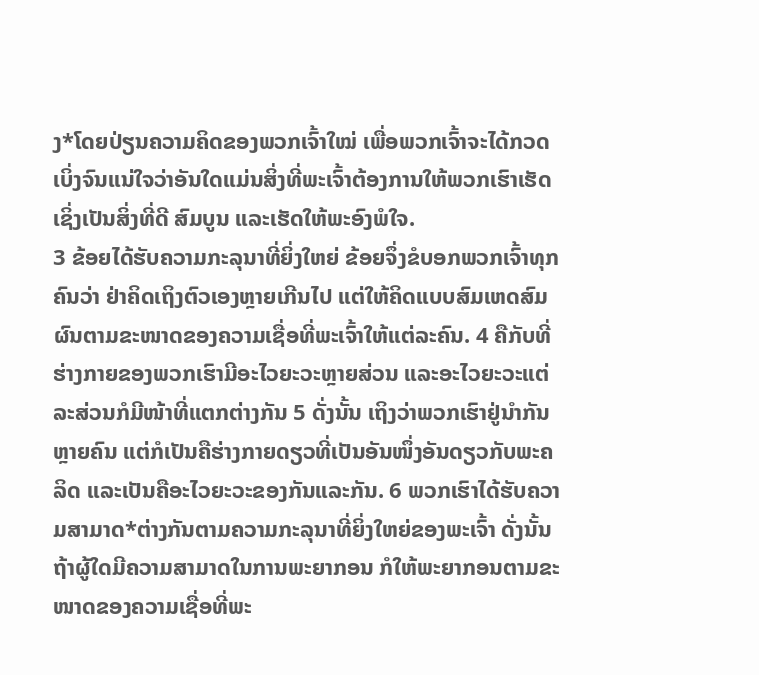ງ*ໂດຍປ່ຽນຄວາມຄິດຂອງພວກເຈົ້າໃໝ່ ເພື່ອພວກເຈົ້າຈະໄດ້ກວດເບິ່ງຈົນແນ່ໃຈວ່າອັນໃດແມ່ນສິ່ງທີ່ພະເຈົ້າຕ້ອງການໃຫ້ພວກເຮົາເຮັດເຊິ່ງເປັນສິ່ງທີ່ດີ ສົມບູນ ແລະເຮັດໃຫ້ພະອົງພໍໃຈ.
3 ຂ້ອຍໄດ້ຮັບຄວາມກະລຸນາທີ່ຍິ່ງໃຫຍ່ ຂ້ອຍຈຶ່ງຂໍບອກພວກເຈົ້າທຸກຄົນວ່າ ຢ່າຄິດເຖິງຕົວເອງຫຼາຍເກີນໄປ ແຕ່ໃຫ້ຄິດແບບສົມເຫດສົມຜົນຕາມຂະໜາດຂອງຄວາມເຊື່ອທີ່ພະເຈົ້າໃຫ້ແຕ່ລະຄົນ. 4 ຄືກັບທີ່ຮ່າງກາຍຂອງພວກເຮົາມີອະໄວຍະວະຫຼາຍສ່ວນ ແລະອະໄວຍະວະແຕ່ລະສ່ວນກໍມີໜ້າທີ່ແຕກຕ່າງກັນ 5 ດັ່ງນັ້ນ ເຖິງວ່າພວກເຮົາຢູ່ນຳກັນຫຼາຍຄົນ ແຕ່ກໍເປັນຄືຮ່າງກາຍດຽວທີ່ເປັນອັນໜຶ່ງອັນດຽວກັບພະຄລິດ ແລະເປັນຄືອະໄວຍະວະຂອງກັນແລະກັນ. 6 ພວກເຮົາໄດ້ຮັບຄວາມສາມາດ*ຕ່າງກັນຕາມຄວາມກະລຸນາທີ່ຍິ່ງໃຫຍ່ຂອງພະເຈົ້າ ດັ່ງນັ້ນ ຖ້າຜູ້ໃດມີຄວາມສາມາດໃນການພະຍາກອນ ກໍໃຫ້ພະຍາກອນຕາມຂະໜາດຂອງຄວາມເຊື່ອທີ່ພະ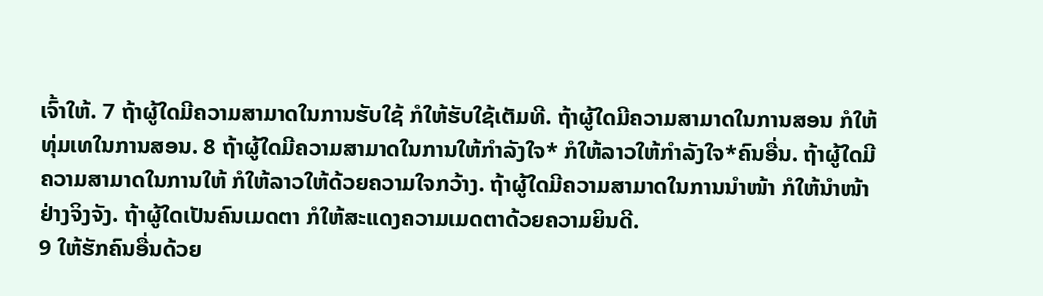ເຈົ້າໃຫ້. 7 ຖ້າຜູ້ໃດມີຄວາມສາມາດໃນການຮັບໃຊ້ ກໍໃຫ້ຮັບໃຊ້ເຕັມທີ. ຖ້າຜູ້ໃດມີຄວາມສາມາດໃນການສອນ ກໍໃຫ້ທຸ່ມເທໃນການສອນ. 8 ຖ້າຜູ້ໃດມີຄວາມສາມາດໃນການໃຫ້ກຳລັງໃຈ* ກໍໃຫ້ລາວໃຫ້ກຳລັງໃຈ*ຄົນອື່ນ. ຖ້າຜູ້ໃດມີຄວາມສາມາດໃນການໃຫ້ ກໍໃຫ້ລາວໃຫ້ດ້ວຍຄວາມໃຈກວ້າງ. ຖ້າຜູ້ໃດມີຄວາມສາມາດໃນການນຳໜ້າ ກໍໃຫ້ນຳໜ້າຢ່າງຈິງຈັງ. ຖ້າຜູ້ໃດເປັນຄົນເມດຕາ ກໍໃຫ້ສະແດງຄວາມເມດຕາດ້ວຍຄວາມຍິນດີ.
9 ໃຫ້ຮັກຄົນອື່ນດ້ວຍ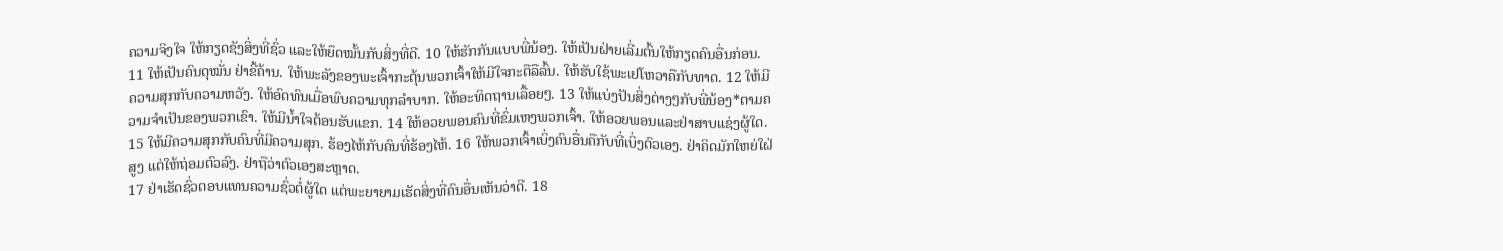ຄວາມຈິງໃຈ ໃຫ້ກຽດຊັງສິ່ງທີ່ຊົ່ວ ແລະໃຫ້ຍຶດໝັ້ນກັບສິ່ງທີ່ດີ. 10 ໃຫ້ຮັກກັນແບບພີ່ນ້ອງ. ໃຫ້ເປັນຝ່າຍເລີ່ມຕົ້ນໃຫ້ກຽດຄົນອື່ນກ່ອນ. 11 ໃຫ້ເປັນຄົນດຸໝັ່ນ ຢ່າຂີ້ຄ້ານ. ໃຫ້ພະລັງຂອງພະເຈົ້າກະຕຸ້ນພວກເຈົ້າໃຫ້ມີໃຈກະຕືລືລົ້ນ. ໃຫ້ຮັບໃຊ້ພະເຢໂຫວາຄືກັບທາດ. 12 ໃຫ້ມີຄວາມສຸກກັບຄວາມຫວັງ. ໃຫ້ອົດທົນເມື່ອພົບຄວາມທຸກລຳບາກ. ໃຫ້ອະທິດຖານເລື້ອຍໆ. 13 ໃຫ້ແບ່ງປັນສິ່ງຕ່າງໆກັບພີ່ນ້ອງ*ຕາມຄວາມຈຳເປັນຂອງພວກເຂົາ. ໃຫ້ມີນ້ຳໃຈຕ້ອນຮັບແຂກ. 14 ໃຫ້ອວຍພອນຄົນທີ່ຂົ່ມເຫງພວກເຈົ້າ. ໃຫ້ອວຍພອນແລະຢ່າສາບແຊ່ງຜູ້ໃດ. 15 ໃຫ້ມີຄວາມສຸກກັບຄົນທີ່ມີຄວາມສຸກ. ຮ້ອງໄຫ້ກັບຄົນທີ່ຮ້ອງໄຫ້. 16 ໃຫ້ພວກເຈົ້າເບິ່ງຄົນອື່ນຄືກັບທີ່ເບິ່ງຕົວເອງ. ຢ່າຄິດມັກໃຫຍ່ໃຝ່ສູງ ແຕ່ໃຫ້ຖ່ອມຕົວລົງ. ຢ່າຖືວ່າຕົວເອງສະຫຼາດ.
17 ຢ່າເຮັດຊົ່ວຕອບແທນຄວາມຊົ່ວຕໍ່ຜູ້ໃດ ແຕ່ພະຍາຍາມເຮັດສິ່ງທີ່ຄົນອື່ນເຫັນວ່າດີ. 18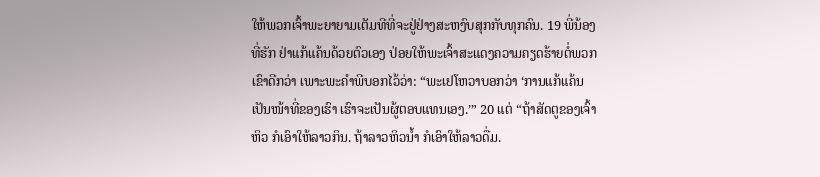ໃຫ້ພວກເຈົ້າພະຍາຍາມເຕັມທີທີ່ຈະຢູ່ຢ່າງສະຫງົບສຸກກັບທຸກຄົນ. 19 ພີ່ນ້ອງທີ່ຮັກ ຢ່າແກ້ແຄ້ນດ້ວຍຕົວເອງ ປ່ອຍໃຫ້ພະເຈົ້າສະແດງຄວາມຄຽດຮ້າຍຕໍ່ພວກເຂົາດີກວ່າ ເພາະພະຄຳພີບອກໄວ້ວ່າ: “ພະເຢໂຫວາບອກວ່າ ‘ການແກ້ແຄ້ນເປັນໜ້າທີ່ຂອງເຮົາ ເຮົາຈະເປັນຜູ້ຕອບແທນເອງ.’” 20 ແຕ່ “ຖ້າສັດຕູຂອງເຈົ້າຫິວ ກໍເອົາໃຫ້ລາວກິນ. ຖ້າລາວຫິວນ້ຳ ກໍເອົາໃຫ້ລາວດື່ມ.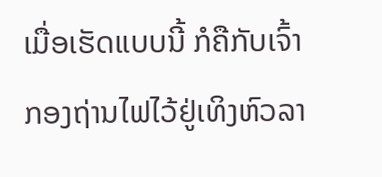ເມື່ອເຮັດແບບນີ້ ກໍຄືກັບເຈົ້າກອງຖ່ານໄຟໄວ້ຢູ່ເທິງຫົວລາ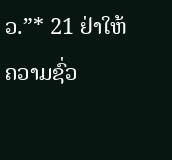ວ.”* 21 ຢ່າໃຫ້ຄວາມຊົ່ວ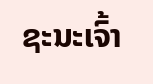ຊະນະເຈົ້າ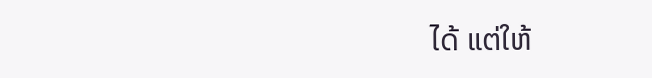ໄດ້ ແຕ່ໃຫ້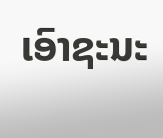ເອົາຊະນະ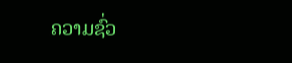ຄວາມຊົ່ວ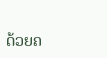ດ້ວຍຄ